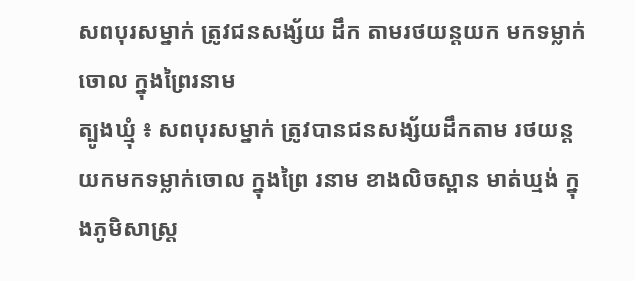សពបុរសម្នាក់ ត្រូវជនសង្ស័យ ដឹក តាមរថយន្តយក មកទម្លាក់ចោល ក្នុងព្រៃរនាម
ត្បូងឃ្មុំ ៖ សពបុរសម្នាក់ ត្រូវបានជនសង្ស័យដឹកតាម រថយន្តយកមកទម្លាក់ចោល ក្នុងព្រៃ រនាម ខាងលិចស្ពាន មាត់ឃ្មង់ ក្នុងភូមិសាស្រ្ត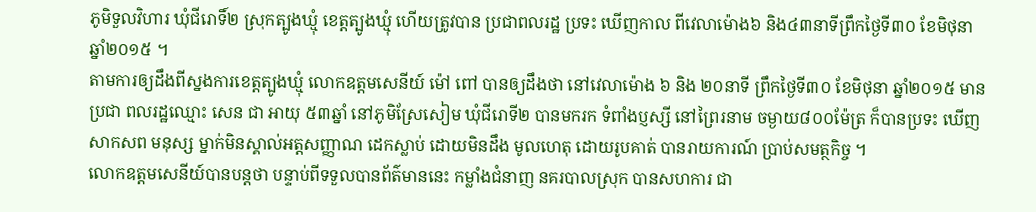ភូមិទួលវិហារ ឃុំជីរោទិ៍២ ស្រុកត្បូងឃ្មុំ ខេត្តត្បូងឃ្មុំ ហើយត្រូវបាន ប្រជាពលរដ្ឋ ប្រទះ ឃើញកាល ពីវេលាម៉ោង៦ និង៤៣នាទីព្រឹកថ្ងៃទី៣០ ខែមិថុនា ឆ្នាំ២០១៥ ។
តាមការឲ្យដឹងពីស្នងការខេត្តត្បូងឃ្មុំ លោកឧត្តមសេនីយ៍ ម៉ៅ ពៅ បានឲ្យដឹងថា នៅវេលាម៉ោង ៦ និង ២០នាទី ព្រឹកថ្ងៃទី៣០ ខែមិថុនា ឆ្នាំ២០១៥ មានប្រជា ពលរដ្ឋឈ្មោះ សេន ជា អាយុ ៥៣ឆ្នាំ នៅភូមិស្រែសៀម ឃុំជីរោទី២ បានមករក ទំពាំងប្ញស្សី នៅព្រៃរនាម ចម្ងាយ៨០០ម៉ែត្រ ក៏បានប្រទះ ឃើញសាកសព មនុស្ស ម្នាក់មិនស្គាល់អត្តសញ្ញាណ ដេកស្លាប់ ដោយមិនដឹង មូលហេតុ ដោយរូបគាត់ បានរាយការណ៍ ប្រាប់សមត្ថកិច្ច ។
លោកឧត្តមសេនីយ៍បានបន្តថា បន្ទាប់ពីទទួលបានព័ត៌មាននេះ កម្លាំងជំនាញ នគរបាលស្រុក បានសហការ ជា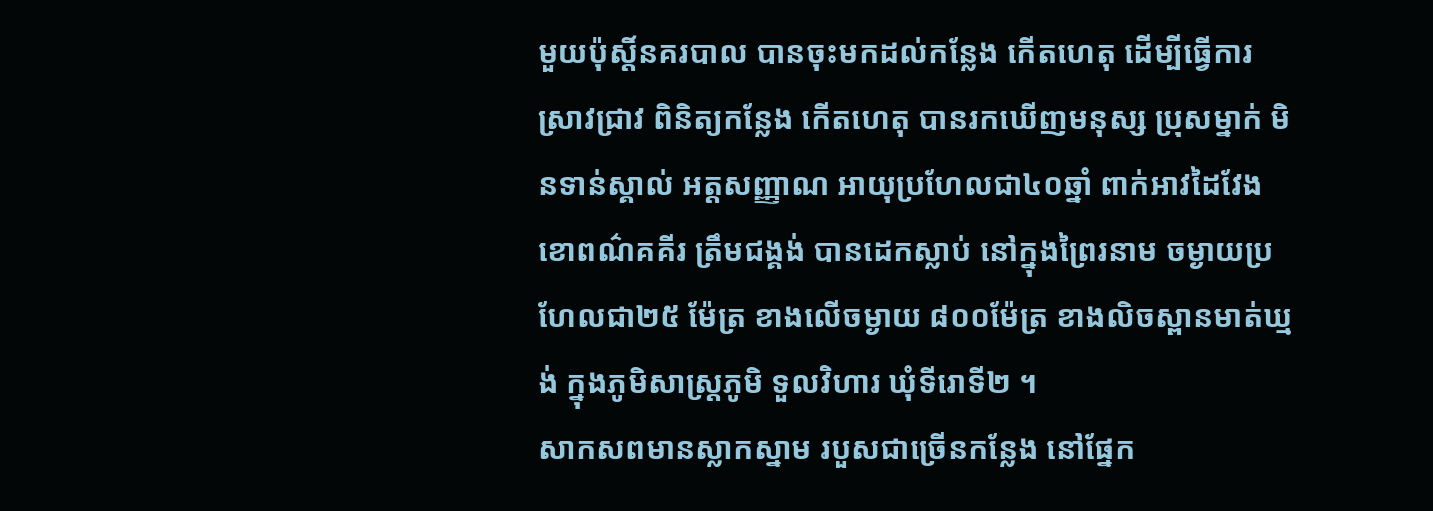មួយប៉ុស្តិ៍នគរបាល បានចុះមកដល់កន្លែង កើតហេតុ ដើម្បីធ្វើការ ស្រាវជ្រាវ ពិនិត្យកន្លែង កើតហេតុ បានរកឃើញមនុស្ស ប្រុសម្នាក់ មិនទាន់ស្គាល់ អត្តសញ្ញាណ អាយុប្រហែលជា៤០ឆ្នាំ ពាក់អាវដៃវែង ខោពណ៌គគីរ ត្រឹមជង្គង់ បានដេកស្លាប់ នៅក្នុងព្រៃរនាម ចម្ងាយប្រហែលជា២៥ ម៉ែត្រ ខាងលើចម្ងាយ ៨០០ម៉ែត្រ ខាងលិចស្ពានមាត់ឃ្មង់ ក្នុងភូមិសាស្រ្តភូមិ ទួលវិហារ ឃុំទីរោទី២ ។
សាកសពមានស្លាកស្នាម របួសជាច្រើនកន្លែង នៅផ្នែក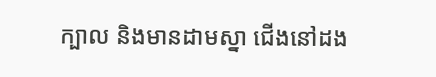ក្បាល និងមានដាមស្នា ជើងនៅដង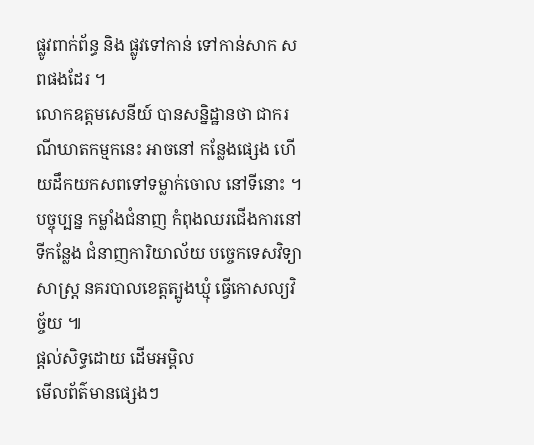ផ្លូវពាក់ព័ន្ធ និង ផ្លូវទៅកាន់ ទៅកាន់សាក សពផងដែរ ។
លោកឧត្តមសេនីយ៍ បានសន្និដ្ឋានថា ជាករណីឃាតកម្មកនេះ អាចនៅ កន្លែងផ្សេង ហើយដឹកយកសពទៅទម្លាក់ចោល នៅទីនោះ ។
បច្ចុប្បន្ន កម្លាំងជំនាញ កំពុងឈរជើងការនៅទីកន្លែង ជំនាញការិយាល័យ បច្ចេកទេសវិទ្យាសាស្រ្ត នគរបាលខេត្តត្បូងឃ្មុំ ធ្វើកោសល្យវិច្ច័យ ៕
ផ្តល់សិទ្ធដោយ ដើមអម្ពិល
មើលព័ត៌មានផ្សេងៗ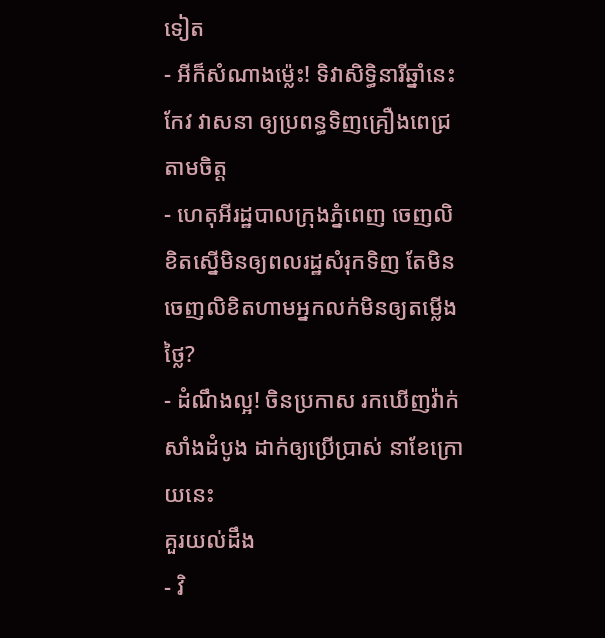ទៀត
- អីក៏សំណាងម្ល៉េះ! ទិវាសិទ្ធិនារីឆ្នាំនេះ កែវ វាសនា ឲ្យប្រពន្ធទិញគ្រឿងពេជ្រតាមចិត្ត
- ហេតុអីរដ្ឋបាលក្រុងភ្នំពេញ ចេញលិខិតស្នើមិនឲ្យពលរដ្ឋសំរុកទិញ តែមិនចេញលិខិតហាមអ្នកលក់មិនឲ្យតម្លើងថ្លៃ?
- ដំណឹងល្អ! ចិនប្រកាស រកឃើញវ៉ាក់សាំងដំបូង ដាក់ឲ្យប្រើប្រាស់ នាខែក្រោយនេះ
គួរយល់ដឹង
- វិ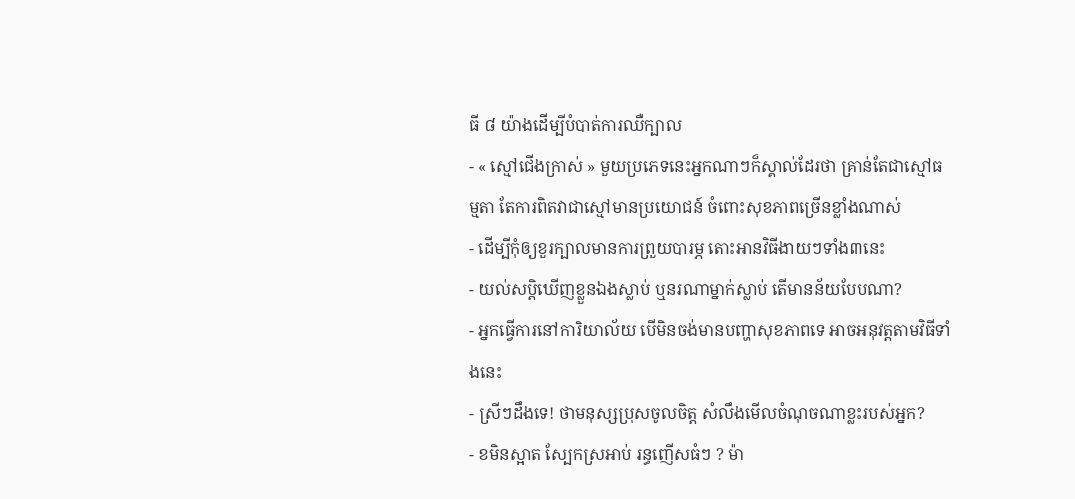ធី ៨ យ៉ាងដើម្បីបំបាត់ការឈឺក្បាល
- « ស្មៅជើងក្រាស់ » មួយប្រភេទនេះអ្នកណាៗក៏ស្គាល់ដែរថា គ្រាន់តែជាស្មៅធម្មតា តែការពិតវាជាស្មៅមានប្រយោជន៍ ចំពោះសុខភាពច្រើនខ្លាំងណាស់
- ដើម្បីកុំឲ្យខួរក្បាលមានការព្រួយបារម្ភ តោះអានវិធីងាយៗទាំង៣នេះ
- យល់សប្តិឃើញខ្លួនឯងស្លាប់ ឬនរណាម្នាក់ស្លាប់ តើមានន័យបែបណា?
- អ្នកធ្វើការនៅការិយាល័យ បើមិនចង់មានបញ្ហាសុខភាពទេ អាចអនុវត្តតាមវិធីទាំងនេះ
- ស្រីៗដឹងទេ! ថាមនុស្សប្រុសចូលចិត្ត សំលឹងមើលចំណុចណាខ្លះរបស់អ្នក?
- ខមិនស្អាត ស្បែកស្រអាប់ រន្ធញើសធំៗ ? ម៉ា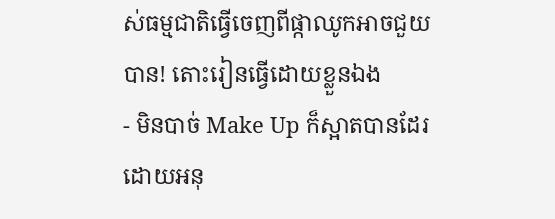ស់ធម្មជាតិធ្វើចេញពីផ្កាឈូកអាចជួយបាន! តោះរៀនធ្វើដោយខ្លួនឯង
- មិនបាច់ Make Up ក៏ស្អាតបានដែរ ដោយអនុ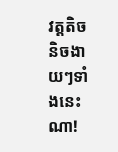វត្តតិចនិចងាយៗទាំងនេះណា!